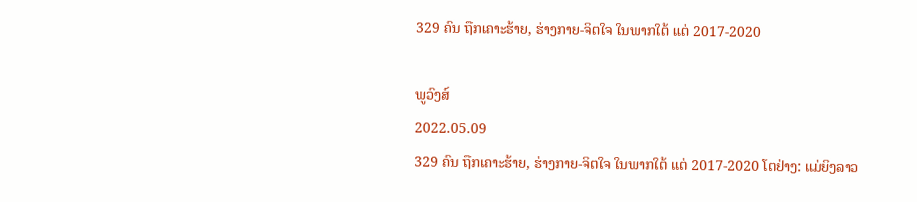329 ຄົນ ຖືກເຄາະຮ້າຍ, ຮ່າງກາຍ-ຈິຕໃຈ ໃນພາກໃຕ້ ແຕ່ 2017-2020

ພູວົງສ໌
2022.05.09
329 ຄົນ ຖືກເຄາະຮ້າຍ, ຮ່າງກາຍ-ຈິຕໃຈ ໃນພາກໃຕ້ ແຕ່ 2017-2020 ໂຕຢ່າງ: ແມ່ຍິງລາວ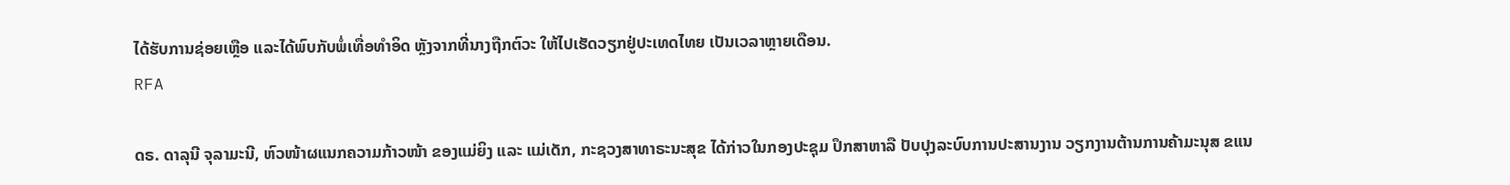ໄດ້ຮັບການຊ່ອຍເຫຼືອ ແລະໄດ້ພົບກັບພໍ່ເທື່ອທຳອິດ ຫຼັງຈາກທີ່ນາງຖືກຕົວະ ໃຫ້ໄປເຮັດວຽກຢູ່ປະເທດໄທຍ ເປັນເວລາຫຼາຍເດືອນ.
RFA

ດຣ. ດາລຸນີ ຈຸລາມະນີ, ຫົວໜ້າຜແນກຄວາມກ້າວໜ້າ ຂອງແມ່ຍິງ ແລະ ແມ່ເດັກ, ກະຊວງສາທາຣະນະສຸຂ ໄດ້ກ່າວໃນກອງປະຊຸມ ປຶກສາຫາລື ປັບປຸງລະບົບການປະສານງານ ວຽກງານຕ້ານການຄ້າມະນຸສ ຂແນ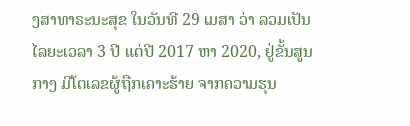ງສາທາຣະນະສຸຂ ໃນວັນທີ 29 ເມສາ ວ່າ ລວມເປັນໄລຍະເວລາ 3 ປີ ແຕ່ປີ 2017 ຫາ 2020, ຢູ່ຂັ້ນສູນກາງ ມີໂຕເລຂຜູ້ຖືກເຄາະຮ້າຍ ຈາກຄວາມຮຸນ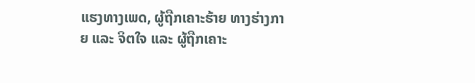ແຮງທາງເພດ, ຜູ້ຖືກເຄາະຮ້າຍ ທາງຮ່າງກາຍ ແລະ ຈິຕໃຈ ແລະ ຜູ້ຖືກເຄາະ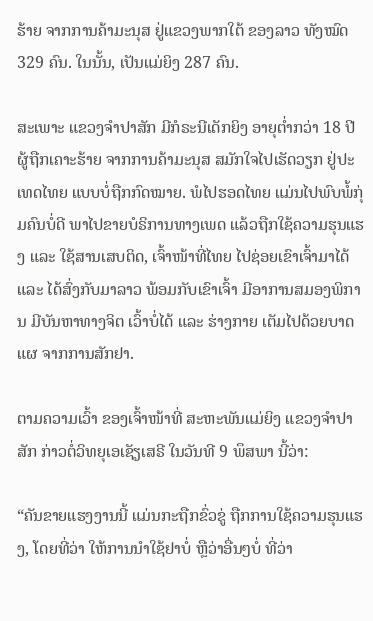ຮ້າຍ ຈາກການຄ້າມະນຸສ ຢູ່ແຂວງພາກໃຕ້ ຂອງລາວ ທັງໝົດ 329 ຄົນ. ໃນນັ້ນ, ເປັນແມ່ຍິງ 287 ຄົນ.

ສະເພາະ ແຂວງຈຳປາສັກ ມີກໍຣະນີເດັກຍິງ ອາຍຸຕ່ຳກວ່າ 18 ປີ ຜູ້ຖືກເຄາະຮ້າຍ ຈາກການຄ້າມະນຸສ ສມັກໃຈໄປເຮັດວຽກ ຢູ່ປະເທດໄທຍ ແບບບໍ່ຖືກກົດໝາຍ. ພໍໄປຮອດໄທຍ ແມ່ນໄປພົບພໍ້ກຸ່ມຄົນບໍ່ດີ ພາໄປຂາຍບໍຣິການທາງເພດ ແລ້ວຖືກໃຊ້ຄວາມຮຸນແຮງ ແລະ ໃຊ້ສານເສບຕິດ, ເຈົ້າໜ້າທີ່ໄທຍ ໄປຊ່ອຍເຂົາເຈົ້າມາໄດ້ ແລະ ໄດ້ສົ່ງກັບມາລາວ ພ້ອມກັບເຂົາເຈົ້າ ມີອາການສມອງພິການ ມີບັນຫາທາງຈິຕ ເວົ້າບໍ່ໄດ້ ແລະ ຮ່າງກາຍ ເຕັມໄປດ້ວຍບາດແຜ ຈາກການສັກຢາ.

ຕາມຄວາມເວົ້າ ຂອງເຈົ້າໜ້າທີ່ ສະຫະພັນແມ່ຍິງ ແຂວງຈຳປາສັກ ກ່າວຕໍ່ວິທຍຸເອເຊັຽເສຣີ ໃນວັນທີ 9 ພຶສພາ ນີ້ວ່າ:

“ຄັນຂາຍແຮງງານນີ້ ແມ່ນກະຖືກຂົ່ວຂູ່ ຖືກການໃຊ້ຄວາມຮຸນແຮງ, ໂດຍທີ່ວ່າ ໃຫ້ການນຳໃຊ້ຢາບໍ່ ຫຼືວ່າອື່ນໆບໍ່ ທີ່ວ່າ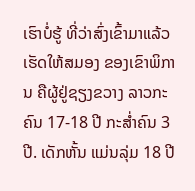ເຮົາບໍ່ຮູ້ ທີ່ວ່າສົ່ງເຂົ້າມາແລ້ວ ເຮັດໃຫ້ສມອງ ຂອງເຂົາພິການ ຄືຜູ້ຢູ່ຊຽງຂວາງ ລາວກະຄົນ 17-18 ປີ ກະສ່ຳຄົນ 3 ປີ. ເດັກຫັ້ນ ແມ່ນລຸ່ມ 18 ປີ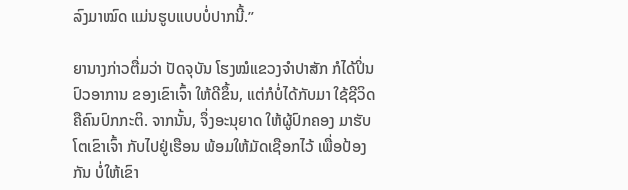ລົງມາໝົດ ແມ່ນຮູບແບບບໍ່ປາກນີ້.”

ຍານາງກ່າວຕື່ມວ່າ ປັດຈຸບັນ ໂຮງໝໍແຂວງຈຳປາສັກ ກໍໄດ້ປິ່ນປົວອາການ ຂອງເຂົາເຈົ້າ ໃຫ້ດີຂຶ້ນ, ແຕ່ກໍບໍ່ໄດ້ກັບມາ ໃຊ້ຊີວິດ ຄືຄົນປົກກະຕິ. ຈາກນັ້ນ, ຈຶ່ງອະນຸຍາດ ໃຫ້ຜູ້ປົກຄອງ ມາຮັບໂຕເຂົາເຈົ້າ ກັບໄປຢູ່ເຮືອນ ພ້ອມໃຫ້ມັດເຊືອກໄວ້ ເພື່ອປ້ອງກັນ ບໍ່ໃຫ້ເຂົາ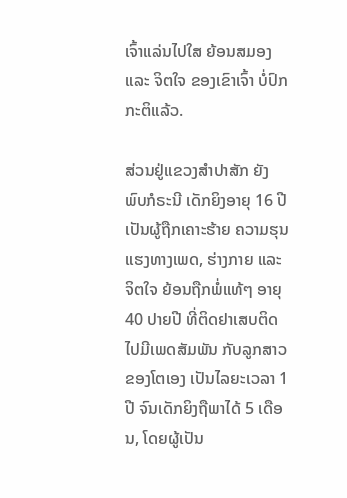ເຈົ້າແລ່ນໄປໃສ ຍ້ອນສມອງ ແລະ ຈິຕໃຈ ຂອງເຂົາເຈົ້າ ບໍ່ປົກກະຕິແລ້ວ.

ສ່ວນຢູ່ແຂວງສຳປາສັກ ຍັງພົບກໍຣະນີ ເດັກຍິງອາຍຸ 16 ປີ ເປັນຜູ້ຖືກເຄາະຮ້າຍ ຄວາມຮຸນແຮງທາງເພດ, ຮ່າງກາຍ ແລະ ຈິຕໃຈ ຍ້ອນຖືກພໍ່ແທ້ໆ ອາຍຸ 40 ປາຍປີ ທີ່ຕິດຢາເສບຕິດ ໄປມີເພດສັມພັນ ກັບລູກສາວ ຂອງໂຕເອງ ເປັນໄລຍະເວລາ 1 ປີ ຈົນເດັກຍິງຖືພາໄດ້ 5 ເດືອນ, ໂດຍຜູ້ເປັນ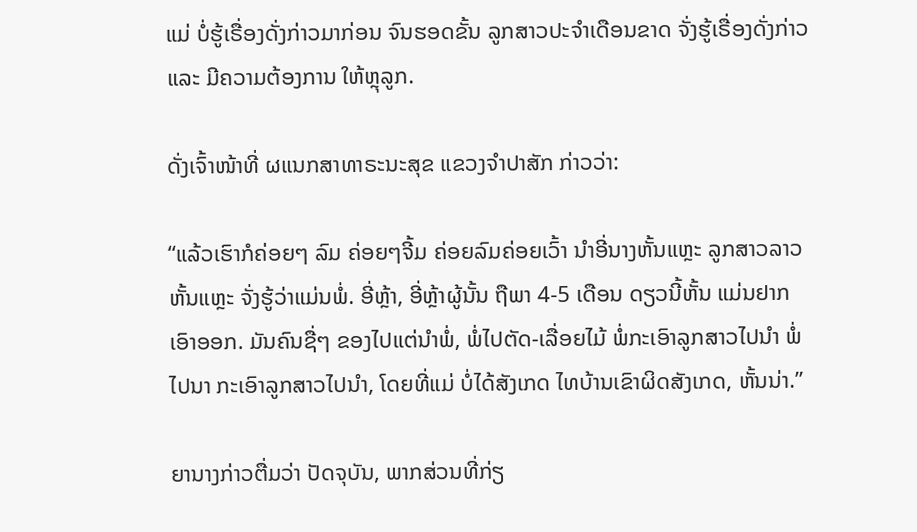ແມ່ ບໍ່ຮູ້ເຣື່ອງດັ່ງກ່າວມາກ່ອນ ຈົນຮອດຂັ້ນ ລູກສາວປະຈຳເດືອນຂາດ ຈັ່ງຮູ້ເຣື່ອງດັ່ງກ່າວ ແລະ ມີຄວາມຕ້ອງການ ໃຫ້ຫຼຸລູກ.

ດັ່ງເຈົ້າໜ້າທີ່ ຜແນກສາທາຣະນະສຸຂ ແຂວງຈຳປາສັກ ກ່າວວ່າ:

“ແລ້ວເຮົາກໍຄ່ອຍໆ ລົມ ຄ່ອຍໆຈີ້ມ ຄ່ອຍລົມຄ່ອຍເວົ້າ ນຳອີ່ນາງຫັ້ນແຫຼະ ລູກສາວລາວຫັ້ນແຫຼະ ຈັ່ງຮູ້ວ່າແມ່ນພໍ່. ອີ່ຫຼ້າ, ອີ່ຫຼ້າຜູ້ນັ້ນ ຖືພາ 4-5 ເດືອນ ດຽວນີ້ຫັ້ນ ແມ່ນຢາກເອົາອອກ. ມັນຄົນຊື່ໆ ຂອງໄປແຕ່ນຳພໍ່, ພໍ່ໄປຕັດ-ເລື່ອຍໄມ້ ພໍ່ກະເອົາລູກສາວໄປນຳ ພໍ່ໄປນາ ກະເອົາລູກສາວໄປນຳ, ໂດຍທີ່ແມ່ ບໍ່ໄດ້ສັງເກດ ໄທບ້ານເຂົາຜິດສັງເກດ, ຫັ້ນນ່າ.”

ຍານາງກ່າວຕື່ມວ່າ ປັດຈຸບັນ, ພາກສ່ວນທີ່ກ່ຽ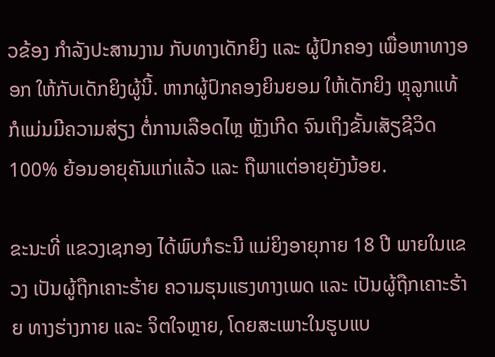ວຂ້ອງ ກຳລັງປະສານງານ ກັບທາງເດັກຍິງ ແລະ ຜູ້ປົກຄອງ ເພື່ອຫາທາງອອກ ໃຫ້ກັບເດັກຍິງຜູ້ນີ້. ຫາກຜູ້ປົກຄອງຍິນຍອມ ໃຫ້ເດັກຍິງ ຫຼຸລູກແທ້ ກໍແມ່ນມີຄວາມສ່ຽງ ຕໍ່ການເລືອດໄຫຼ ຫຼັງເກີດ ຈົນເຖິງຂັ້ນເສັຽຊີວິດ 100% ຍ້ອນອາຍຸຄັນແກ່ແລ້ວ ແລະ ຖືພາແຕ່ອາຍຸຍັງນ້ອຍ.

ຂະນະທີ່ ແຂວງເຊກອງ ໄດ້ພົບກໍຣະນີ ແມ່ຍິງອາຍຸກາຍ 18 ປີ ພາຍໃນແຂວງ ເປັນຜູ້ຖືກເຄາະຮ້າຍ ຄວາມຮຸນແຮງທາງເພດ ແລະ ເປັນຜູ້ຖືກເຄາະຮ້າຍ ທາງຮ່າງກາຍ ແລະ ຈິຕໃຈຫຼາຍ, ໂດຍສະເພາະໃນຮູບແບ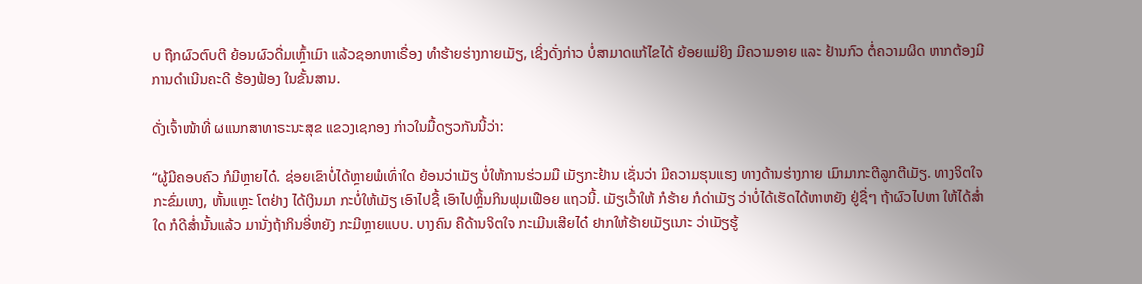ບ ຖືກຜົວຕົບຕີ ຍ້ອນຜົວດື່ມເຫຼົ້າເມົາ ແລ້ວຊອກຫາເຣື່ອງ ທຳຮ້າຍຮ່າງກາຍເມັຽ, ເຊິ່ງດັ່ງກ່າວ ບໍ່ສາມາດແກ້ໄຂໄດ້ ຍ້ອຍແມ່ຍິງ ມີຄວາມອາຍ ແລະ ຢ້ານກົວ ຕໍ່ຄວາມຜິດ ຫາກຕ້ອງມີການດຳເນີນຄະດີ ຮ້ອງຟ້ອງ ໃນຂັ້ນສານ.

ດັ່ງເຈົ້າໜ້າທີ່ ຜແນກສາທາຣະນະສຸຂ ແຂວງເຊກອງ ກ່າວໃນມື້ດຽວກັນນີ້ວ່າ:

“ຜູ້ມີຄອບຄົວ ກໍມີຫຼາຍໄດ໋. ຊ່ອຍເຂົາບໍ່ໄດ້ຫຼາຍພໍເທົ່າໃດ ຍ້ອນວ່າເມັຽ ບໍ່ໃຫ້ການຮ່ວມມື ເມັຽກະຢ້ານ ເຊັ່ນວ່າ ມີຄວາມຮຸນແຮງ ທາງດ້ານຮ່າງກາຍ ເມົາມາກະຕີລູກຕີເມັຽ. ທາງຈິຕໃຈ ກະຂົ່ມເຫງ, ຫັ້ນແຫຼະ ໂຕຢ່າງ ໄດ້ເງິນມາ ກະບໍ່ໃຫ້ເມັຽ ເອົາໄປຊື້ ເອົາໄປຫຼິ້ນກິນຟຸມເຟືອຍ ແຖວນີ້. ເມັຽເວົ້າໃຫ້ ກໍຮ້າຍ ກໍດ່າເມັຽ ວ່າບໍ່ໄດ້ເຮັດໄດ້ຫາຫຍັງ ຢູ່ຊື່ໆ ຖ້າຜົວໄປຫາ ໃຫ້ໄດ້ສ່ຳໃດ ກໍດີສ່ຳນັ້ນແລ້ວ ມານັ່ງຖ້າກິນອີ່ຫຍັງ ກະມີຫຼາຍແບບ. ບາງຄົນ ຄືດ້ານຈິຕໃຈ ກະເມີນເສີຍໄດ໋ ຢາກໃຫ້ຮ້າຍເມັຽເນາະ ວ່າເມັຽຮູ້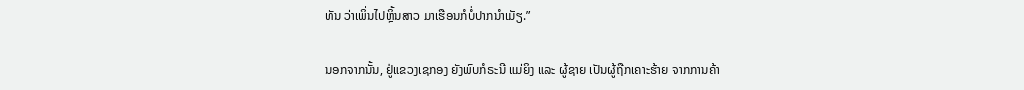ທັນ ວ່າເພິ່ນໄປຫຼິ້ນສາວ ມາເຮືອນກໍບໍ່ປາກນຳເມັຽ.”

ນອກຈາກນັ້ນ, ຢູ່ແຂວງເຊກອງ ຍັງພົບກໍຣະນີ ແມ່ຍິງ ແລະ ຜູ້ຊາຍ ເປັນຜູ້ຖືກເຄາະຮ້າຍ ຈາກການຄ້າ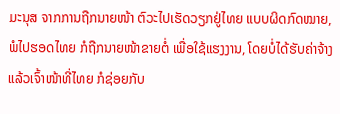ມະນຸສ ຈາກການຖືກນາຍໜ້າ ຕົວະໄປເຮັດວຽກຢູ່ໄທຍ ແບບຜິດກົດໝາຍ, ພໍໄປຮອດໄທຍ ກໍຖືກນາຍໜ້າຂາຍຕໍ່ ເພື່ອໃຊ້ແຮງງານ, ໂດຍບໍ່ໄດ້ຮັບຄ່າຈ້າງ ແລ້ວເຈົ້າໜ້າທີ່ໄທຍ ກໍຊ່ອຍກັບ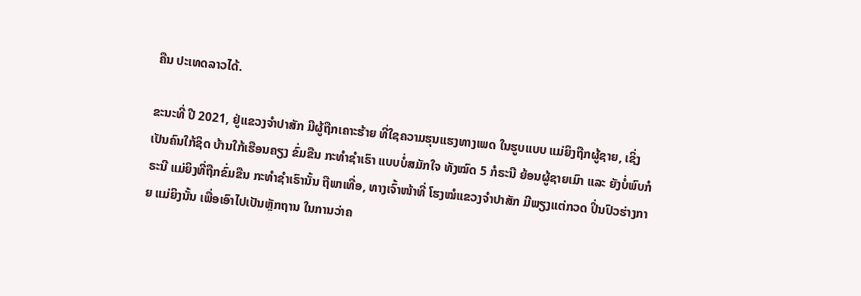ຄືນ ປະເທດລາວໄດ້.

ຂະນະທີ່ ປີ 2021, ຢູ່ແຂວງຈຳປາສັກ ມີຜູ້ຖືກເຄາະຮ້າຍ ທີ່ໃຊຄວາມຮຸນແຮງທາງເພດ ໃນຮູບແບບ ແມ່ຍິງຖືກຜູ້ຊາຍ, ເຊິ່ງເປັນຄົນໃກ້ຊິດ ບ້ານໃກ້ເຮືອນຄຽງ ຂົ່ມຂືນ ກະທຳຊຳເຣົາ ແບບບໍ່ສມັກໃຈ ທັງໝົດ 5 ກໍຣະນີ ຍ້ອນຜູ້ຊາຍເມົາ ແລະ ຍັງບໍ່ພົບກໍຣະນີ ແມ່ຍິງທີ່ຖືກຂົ່ມຂືນ ກະທຳຊຳເຣົານັ້ນ ຖືພາເທື່ອ, ທາງເຈົ້າໜ້າທີ່ ໂຮງໝໍແຂວງຈຳປາສັກ ມີພຽງແຕ່ກວດ ປິ່ນປົວຮ່າງກາຍ ແມ່ຍິງນັ້ນ ເພື່ອເອົາໄປເປັນຫຼັກຖານ ໃນການວ່າຄ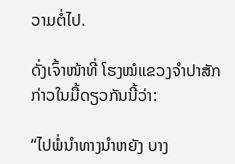ວາມຕໍ່ໄປ.

ດັ່ງເຈົ້າໜ້າທີ່ ໂຮງໝໍແຂວງຈຳປາສັກ ກ່າວໃນມື້ດຽວກັນນີ້ວ່າ:

“ໄປພໍ່ນຳທາງນຳຫຍັງ ບາງ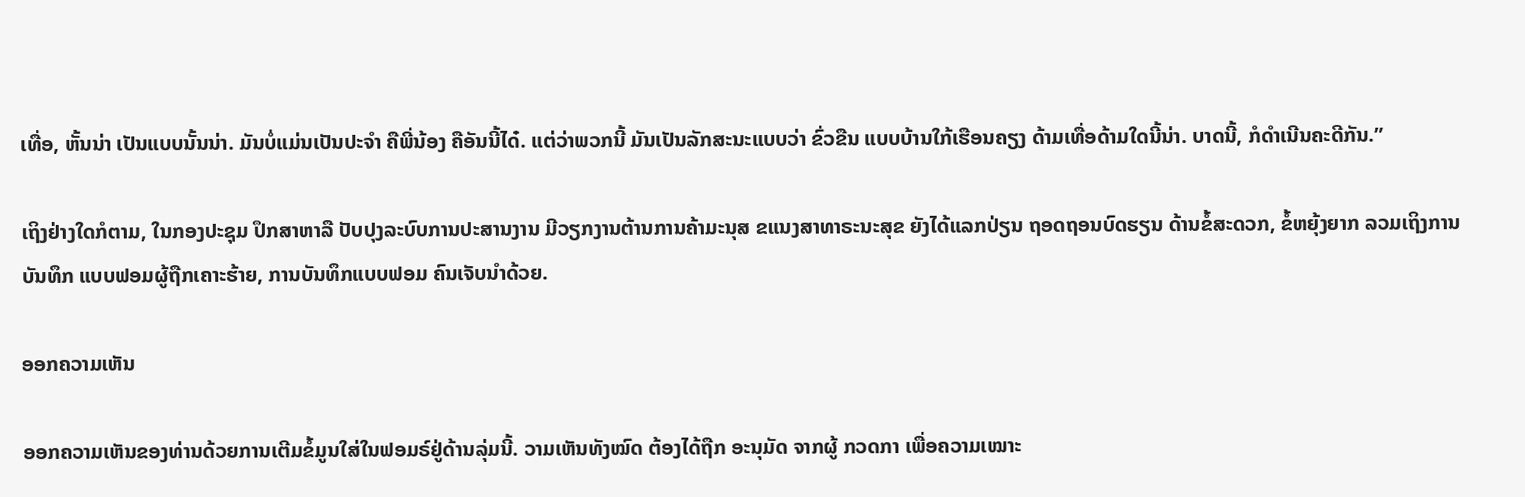ເທື່ອ, ຫັ້ນນ່າ ເປັນແບບນັ້ນນ່າ. ມັນບໍ່ແມ່ນເປັນປະຈຳ ຄືພີ່ນ້ອງ ຄືອັນນີ້ໄດ໋. ແຕ່ວ່າພວກນີ້ ມັນເປັນລັກສະນະແບບວ່າ ຂົ່ວຂືນ ແບບບ້ານໃກ້ເຮືອນຄຽງ ດ້າມເທື່ອດ້າມໃດນີ້ນ່າ. ບາດນີ້, ກໍດຳເນີນຄະດີກັນ.”

ເຖິງຢ່າງໃດກໍຕາມ, ໃນກອງປະຊຸມ ປຶກສາຫາລື ປັບປຸງລະບົບການປະສານງານ ມີວຽກງານຕ້ານການຄ້າມະນຸສ ຂແນງສາທາຣະນະສຸຂ ຍັງໄດ້ແລກປ່ຽນ ຖອດຖອນບົດຮຽນ ດ້ານຂໍ້ສະດວກ, ຂໍ້ຫຍຸ້ງຍາກ ລວມເຖິງການບັນທຶກ ແບບຟອມຜູ້ຖືກເຄາະຮ້າຍ, ການບັນທຶກແບບຟອມ ຄົນເຈັບນຳດ້ວຍ.

ອອກຄວາມເຫັນ

ອອກຄວາມເຫັນຂອງທ່ານດ້ວຍການເຕີມຂໍ້ມູນໃສ່ໃນຟອມຣ໌ຢູ່ດ້ານລຸ່ມນີ້. ວາມເຫັນທັງໝົດ ຕ້ອງໄດ້ຖືກ ອະນຸມັດ ຈາກຜູ້ ກວດກາ ເພື່ອຄວາມເໝາະ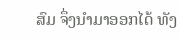ສົມ ຈຶ່ງນໍາມາອອກໄດ້ ທັງ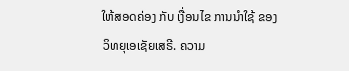ໃຫ້ສອດຄ່ອງ ກັບ ເງື່ອນໄຂ ການນຳໃຊ້ ຂອງ ວິທຍຸເອເຊັຍເສຣີ. ຄວາມ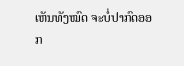ເຫັນທັງໝົດ ຈະບໍ່ປາກົດອອກ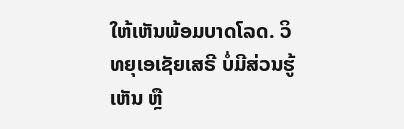ໃຫ້ເຫັນພ້ອມບາດໂລດ. ວິທຍຸເອເຊັຍເສຣີ ບໍ່ມີສ່ວນຮູ້ເຫັນ ຫຼື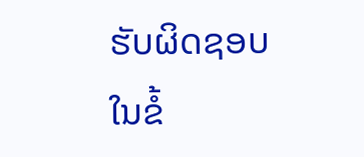ຮັບຜິດຊອບ ໃນຂໍ້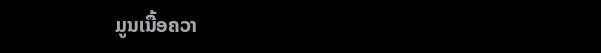ມູນເນື້ອຄວາ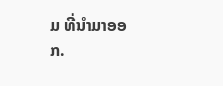ມ ທີ່ນໍາມາອອກ.